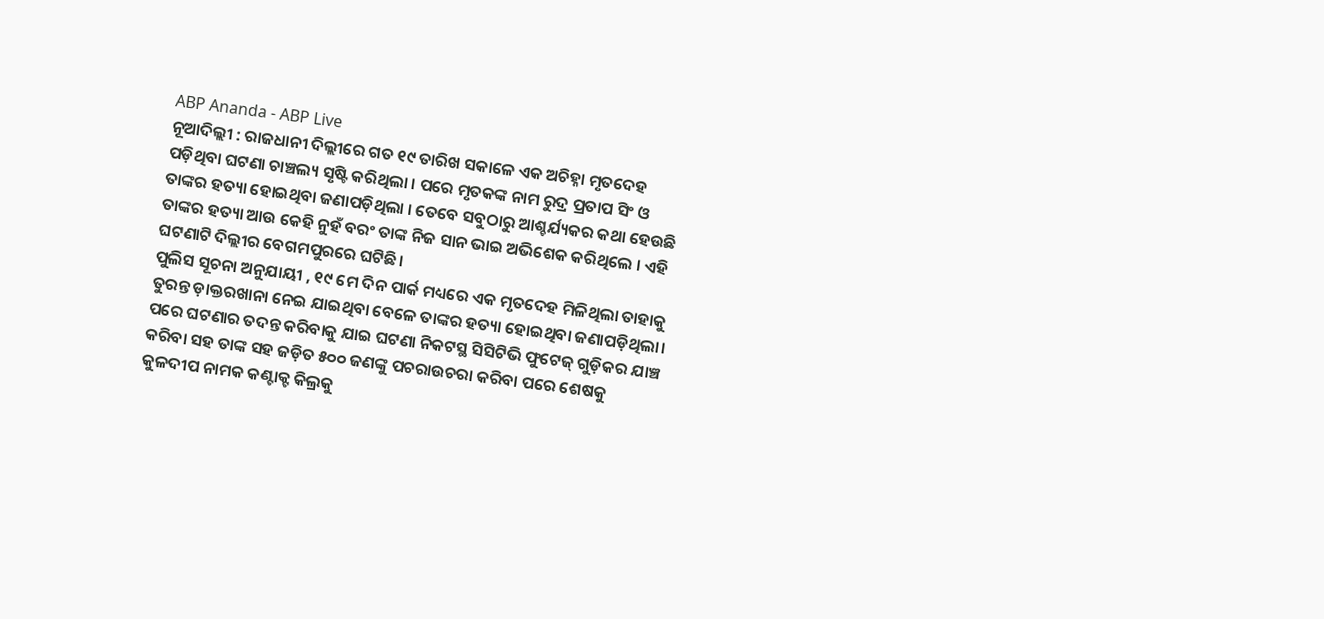ABP Ananda - ABP Live
ନୂଆଦିଲ୍ଲୀ : ରାଜଧାନୀ ଦିଲ୍ଲୀରେ ଗତ ୧୯ ତାରିଖ ସକାଳେ ଏକ ଅଚିହ୍ନା ମୃତଦେହ ପଡ଼ିଥିବା ଘଟଣା ଚାଞ୍ଚଲ୍ୟ ସୃଷ୍ଟି କରିଥିଲା । ପରେ ମୃତକଙ୍କ ନାମ ରୁଦ୍ର ପ୍ରତାପ ସିଂ ଓ ତାଙ୍କର ହତ୍ୟା ହୋଇଥିବା ଜଣାପଡ଼ିଥିଲା । ତେବେ ସବୁଠାରୁ ଆଶ୍ଚର୍ଯ୍ୟକର କଥା ହେଉଛି ତାଙ୍କର ହତ୍ୟା ଆଉ କେହି ନୁହଁ ବରଂ ତାଙ୍କ ନିଜ ସାନ ଭାଇ ଅଭିଶେକ କରିଥିଲେ । ଏହି ଘଟଣାଟି ଦିଲ୍ଲୀର ବେଗମପୁରରେ ଘଟିଛି।
ପୁଲିସ ସୂଚନା ଅନୁଯାୟୀ , ୧୯ ମେ ଦିନ ପାର୍କ ମଧ୍ୟରେ ଏକ ମୃତଦେହ ମିଳିଥିଲା ତାହାକୁ ତୁରନ୍ତ ଡ଼ାକ୍ତରଖାନା ନେଇ ଯାଇଥିବା ବେଳେ ତାଙ୍କର ହତ୍ୟା ହୋଇଥିବା ଜଣାପଡ଼ିଥିଲା। ପରେ ଘଟଣାର ତଦନ୍ତ କରିବାକୁ ଯାଇ ଘଟଣା ନିକଟସ୍ଥ ସିସିଟିଭି ଫୁଟେଜ୍ ଗୁଡ଼ିକର ଯାଞ୍ଚ କରିବା ସହ ତାଙ୍କ ସହ ଜଡ଼ିତ ୫୦୦ ଜଣଙ୍କୁ ପଚରାଉଚରା କରିବା ପରେ ଶେଷକୁ କୁଳଦୀପ ନାମକ କଣ୍ଟାକ୍ଟ କିଲ୍ରକୁ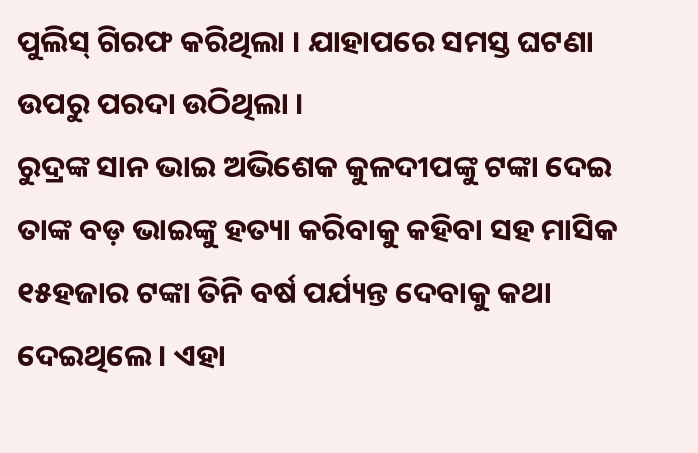ପୁଲିସ୍ ଗିରଫ କରିଥିଲା । ଯାହାପରେ ସମସ୍ତ ଘଟଣା ଉପରୁ ପରଦା ଉଠିଥିଲା ।
ରୁଦ୍ରଙ୍କ ସାନ ଭାଇ ଅଭିଶେକ କୁଳଦୀପଙ୍କୁ ଟଙ୍କା ଦେଇ ତାଙ୍କ ବଡ଼ ଭାଇଙ୍କୁ ହତ୍ୟା କରିବାକୁ କହିବା ସହ ମାସିକ ୧୫ହଜାର ଟଙ୍କା ତିନି ବର୍ଷ ପର୍ଯ୍ୟନ୍ତ ଦେବାକୁ କଥା ଦେଇଥିଲେ । ଏହା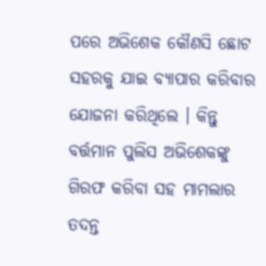ପରେ ଅଭିଶେକ କୌଣସି ଛୋଟ ସହରକୁ ଯାଇ ବ୍ୟାପାର କରିବାର ଯୋଜନା କରିଥିଲେ । କିନ୍ତୁ ବର୍ତ୍ତମାନ ପୁଲିସ ଅଭିଶେକଙ୍କୁ ଗିରଫ କରିବା ସହ ମାମଲାର ତଦନ୍ତ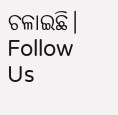ଚଳାଇଛି।
Follow Us